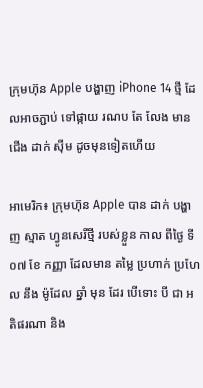ក្រុមហ៊ុន Apple បង្ហាញ iPhone 14 ថ្មី ដែលអាចភ្ជាប់ ទៅផ្កាយ រណប តែ លែង មាន ជើង ដាក់ ស៊ីម ដូចមុនទៀតហើយ

អាមេរិក៖ ក្រុមហ៊ុន Apple បាន ដាក់ បង្ហាញ ស្មាត ហ្វូនសេរីថ្មី របស់ខ្លួន កាល ពីថ្ងៃ ទី០៧ ខែ កញ្ញា ដែលមាន តម្លៃ ប្រហាក់ ប្រហែល នឹង ម៉ូដែល ឆ្នាំ មុន ដែរ បើទោះ បី ជា អតិផរណា និង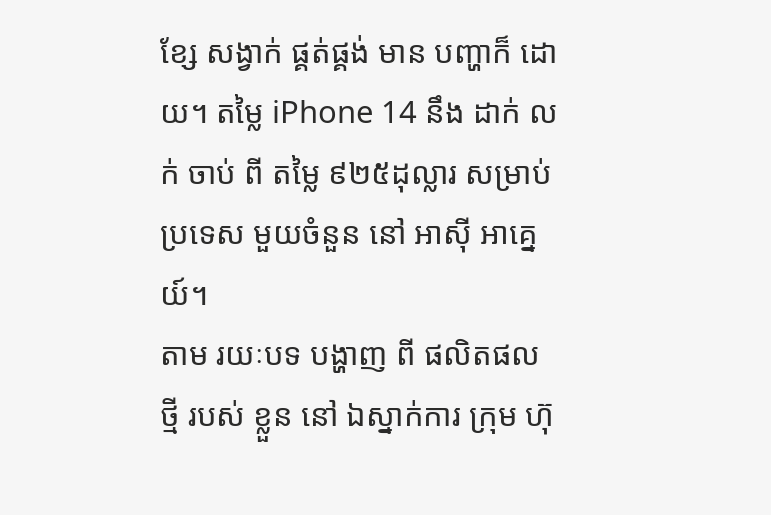ខ្សែ សង្វាក់ ផ្គត់ផ្គង់ មាន បញ្ហាក៏ ដោយ។ តម្លៃ iPhone 14 នឹង ដាក់ លក់ ចាប់ ពី តម្លៃ ៩២៥ដុល្លារ សម្រាប់ ប្រទេស មួយចំនួន នៅ អាស៊ី អាគ្នេយ៍។
តាម រយៈបទ បង្ហាញ ពី ផលិតផល ថ្មី របស់ ខ្លួន នៅ ឯស្នាក់ការ ក្រុម ហ៊ុ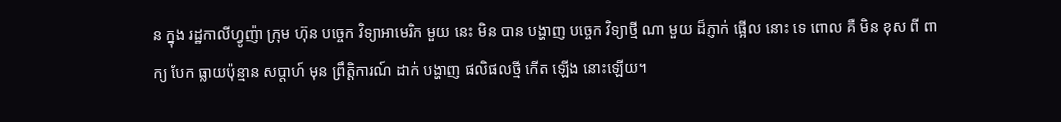ន ក្នុង រដ្ឋកាលីហ្វូញ៉ា ក្រុម ហ៊ុន បច្ចេក វិទ្យាអាមេរិក មួយ នេះ មិន បាន បង្ហាញ បច្ចេក វិទ្យាថ្មី ណា មួយ ដ៏ភ្ញាក់ ផ្អើល នោះ ទេ ពោល គឺ មិន ខុស ពី ពាក្យ បែក ធ្លាយប៉ុន្មាន សប្តាហ៍ មុន ព្រឹត្តិការណ៍ ដាក់ បង្ហាញ ផលិផលថ្មី កើត ឡើង នោះឡើយ។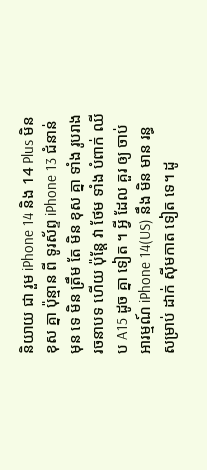និយាយ ជា រួម iPhone 14 និង 14 Plus មិន ខុស គ្នា ប៉ុន្មាន ពី ទូរស័ព្ទ iPhone 13 ជំនាន់ មុន ទេ មិន ត្រឹម តែ មិន ខុស គ្នា ទាំង រូបរាង រចនាបទ ហើយ ប៉ុន្តែ វា ថែម ទាំង បំពាក់ ឈីប A15 ដូច គ្នា ទៀត ។ អ្វី ដែល គួរ ឲ្យ ចាប់ អារម្មណ៍ iPhone 14(US) នឹង មិន មាន រន្ធ សម្រាប់ ដាក់ ស៊ីមកាត ទៀត ទេ។ ដូ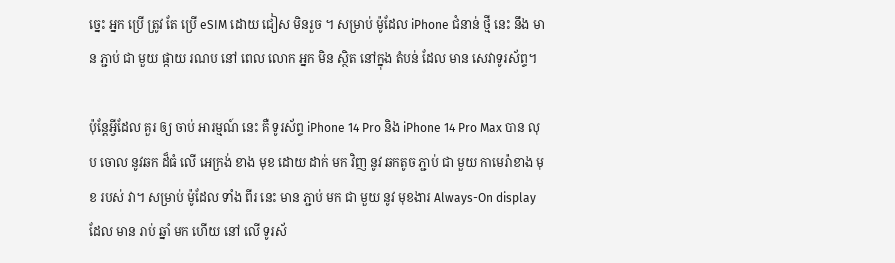ច្នេះ អ្នក ប្រើ ត្រូវ តែ ប្រើ eSIM ដោយ ជៀស មិនរួច ។ សម្រាប់ ម៉ូដែល iPhone ជំនាន់ ថ្មី នេះ នឹង មាន ភ្ជាប់ ជា មួយ ផ្កាយ រណប នៅ ពេល លោក អ្នក មិន ស្ថិត នៅក្នុង តំបន់ ដែល មាន សេវាទូរស័ព្ទ។

ប៉ុន្តែអ្វីដែល គួរ ឲ្យ ចាប់ អារម្មណ៍ នេះ គឺ ទូរស័ព្ទ iPhone 14 Pro និង iPhone 14 Pro Max បាន លុប ចោល នូវឆក ដ៏ធំ លើ អេក្រង់ ខាង មុខ ដោយ ដាក់ មក វិញ នូវ ឆកតូច ភ្ជាប់ ជា មួយ កាមេរ៉ាខាង មុខ របស់ វា។ សម្រាប់ ម៉ូដែល ទាំង ពីរ នេះ មាន ភ្ជាប់ មក ជា មួយ នូវ មុខងារ Always-On display ដែល មាន រាប់ ឆ្នាំ មក ហើយ នៅ លើ ទូរស័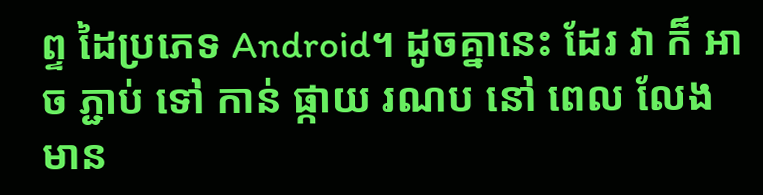ព្ទ ដៃប្រភេទ Android។ ដូចគ្នានេះ ដែរ វា ក៏ អាច ភ្ជាប់ ទៅ កាន់ ផ្កាយ រណប នៅ ពេល លែង មាន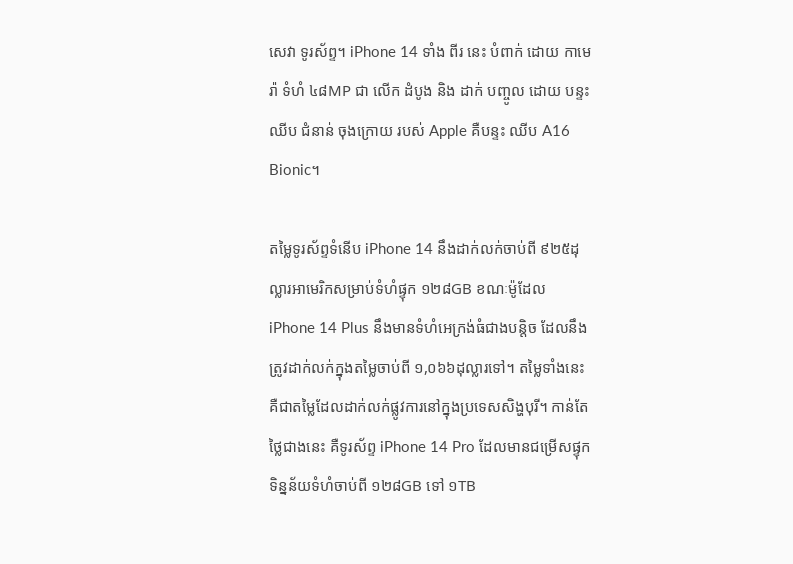សេវា ទូរស័ព្ទ។ iPhone 14 ទាំង ពីរ នេះ បំពាក់ ដោយ កាមេរ៉ា ទំហំ ៤៨MP ជា លើក ដំបូង និង ដាក់ បញ្ចូល ដោយ បន្ទះ ឈីប ជំនាន់ ចុងក្រោយ របស់ Apple គឺបន្ទះ ឈីប A16 Bionic។

តម្លៃទូរស័ព្ទទំនើប iPhone 14 នឹងដាក់លក់ចាប់ពី ៩២៥ដុល្លារអាមេរិកសម្រាប់ទំហំផ្ទុក ១២៨GB ខណៈម៉ូដែល iPhone 14 Plus នឹងមានទំហំអេក្រង់ធំជាងបន្តិច ដែលនឹងត្រូវដាក់លក់ក្នុងតម្លៃចាប់ពី ១,០៦៦ដុល្លារទៅ។ តម្លៃទាំងនេះ គឺជាតម្លៃដែលដាក់លក់ផ្លូវការនៅក្នុងប្រទេសសិង្ហបុរី។ កាន់តែថ្លៃជាងនេះ គឺទូរស័ព្ទ iPhone 14 Pro ដែលមានជម្រើសផ្ទុកទិន្នន័យទំហំចាប់ពី ១២៨GB ទៅ ១TB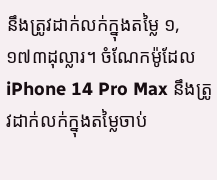នឹងត្រូវដាក់លក់ក្នុងតម្លៃ ១,១៧៣ដុល្លារ។ ចំណែកម៉ូដែល iPhone 14 Pro Max នឹងត្រូវដាក់លក់ក្នុងតម្លៃចាប់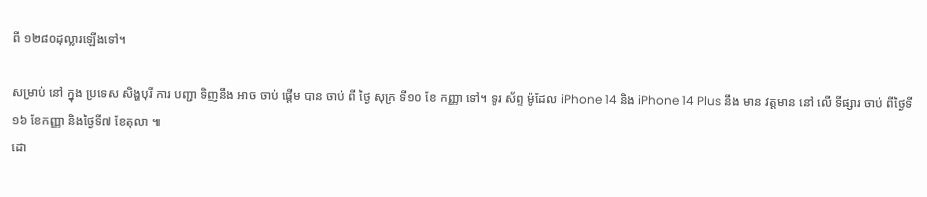ពី ១២៨០ដុល្លារឡើងទៅ។

សម្រាប់ នៅ ក្នុង ប្រទេស សិង្ហបុរី ការ បញ្ជា ទិញនឹង អាច ចាប់ ផ្តើម បាន ចាប់ ពី ថ្ងៃ សុក្រ ទី១០ ខែ កញ្ញា ទៅ។ ទូរ ស័ព្ទ ម៉ូដែល iPhone 14 និង iPhone 14 Plus នឹង មាន វត្តមាន នៅ លើ ទីផ្សារ ចាប់ ពីថ្ងៃទី១៦ ខែកញ្ញា និងថ្ងៃទី៧ ខែតុលា ៕
ដោ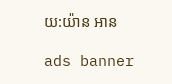យ:យ៉ាន អាន

ads banner